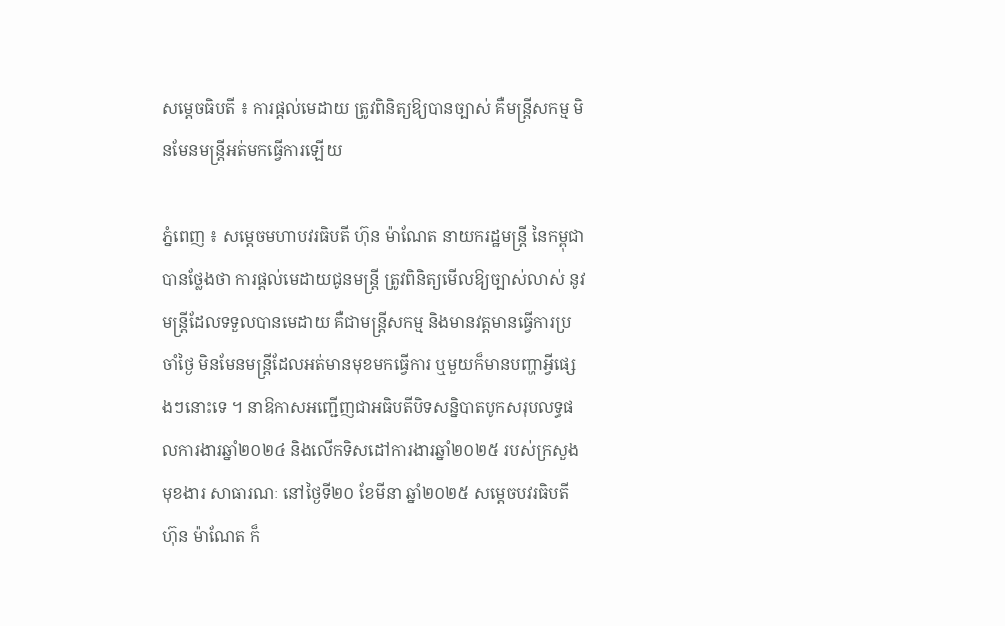សម្ដេចធិបតី ៖ ការផ្ដល់មេដាយ ត្រូវពិនិត្យឱ្យបានច្បាស់ គឺមន្រ្ដីសកម្ម មិនមែនមន្រ្ដីអត់មកធ្វើការឡើយ

ភ្នំពេញ ៖ សម្តេចមហាបវរធិបតី ហ៊ុន ម៉ាណែត នាយករដ្ឋមន្ត្រី នៃកម្ពុជា បានថ្លែងថា ការផ្ដល់មេដាយជូនមន្រ្ដី ត្រូវពិនិត្យមើលឱ្យច្បាស់លាស់ នូវមន្រ្ដីដែលទទួលបានមេដាយ គឺជាមន្រ្ដីសកម្ម និងមានវត្តមានធ្វើការប្រចាំថ្ងៃ មិនមែនមន្រ្ដីដែលអត់មានមុខមកធ្វើការ ឬមួយក៏មានបញ្ហាអ្វីផ្សេងៗនោះទេ ។ នាឱកាសអញ្ជើញជាអធិបតីបិទសន្និបាតបូកសរុបលទ្ធផលការងារឆ្នាំ២០២៤ និងលើកទិសដៅការងារឆ្នាំ២០២៥ របស់ក្រសួងមុខងារ សាធារណៈ នៅថ្ងៃទី២០ ខែមីនា ឆ្នាំ២០២៥ សម្តេចបវរធិបតី ហ៊ុន ម៉ាណែត ក៏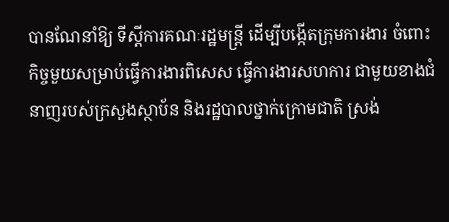បានណែនាំឱ្យ ទីស្ដីការគណៈរដ្ឋមន្រ្ដី ដើម្បីបង្កើតក្រុមការងារ ចំពោះកិច្ចមួយសម្រាប់ធ្វើការងារពិសេស ធ្វើការងារសហការ ជាមួយខាងជំនាញរបស់ក្រសួងស្ថាប័ន និងរដ្ឋបាលថ្នាក់ក្រោមជាតិ ស្រង់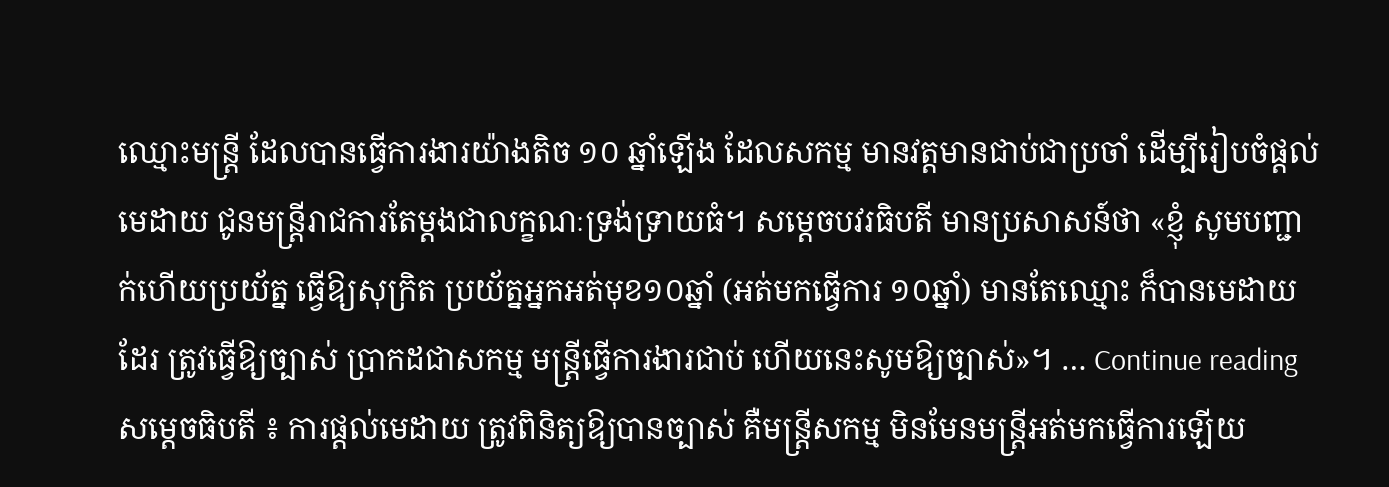ឈ្មោះមន្រ្ដី ដែលបានធ្វើការងារយ៉ាងតិច ១០ ឆ្នាំឡើង ដែលសកម្ម មានវត្តមានជាប់ជាប្រចាំ ដើម្បីរៀបចំផ្ដល់មេដាយ ជូនមន្រ្ដីរាជការតែម្ដងជាលក្ខណៈទ្រង់ទ្រាយធំ។ សម្តេចបវរធិបតី មានប្រសាសន៍ថា «ខ្ញុំ សូមបញ្ជាក់ហើយប្រយ័ត្ន ធ្វើឱ្យសុក្រិត ប្រយ័ត្នអ្នកអត់មុខ១០ឆ្នាំ (អត់មកធ្វើការ ១០ឆ្នាំ) មានតែឈ្មោះ ក៏បានមេដាយដែរ ត្រូវធ្វើឱ្យច្បាស់ ប្រាកដជាសកម្ម មន្ដ្រីធ្វើការងារជាប់ ហើយនេះសូមឱ្យច្បាស់»។ … Continue reading សម្ដេចធិបតី ៖ ការផ្ដល់មេដាយ ត្រូវពិនិត្យឱ្យបានច្បាស់ គឺមន្រ្ដីសកម្ម មិនមែនមន្រ្ដីអត់មកធ្វើការឡើយ